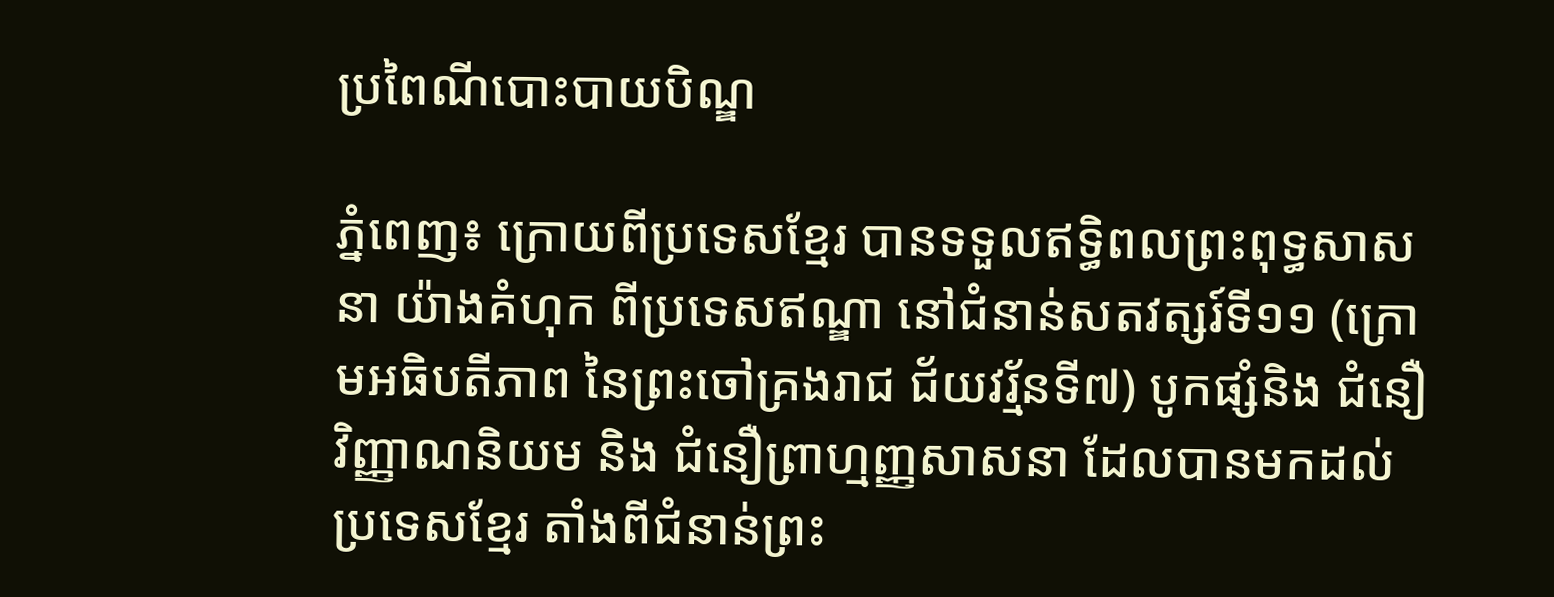ប្រពៃណីបោះបាយបិណ្ឌ

ភ្នំពេញ៖ ក្រោយពីប្រទេសខ្មែរ បានទទួលឥទ្ធិពលព្រះពុទ្ធសាសនា យ៉ាងគំហុក ពីប្រទេសឥណ្ឌា នៅជំនាន់សតវត្សរ៍ទី១១ (ក្រោមអធិបតីភាព នៃព្រះចៅគ្រងរាជ ជ័យវរ្ម័នទី៧) បូកផ្សំនិង ជំនឿវិញ្ញាណនិយម និង ជំនឿព្រាហ្មញ្ញសាសនា ដែលបានមកដល់ប្រទេសខ្មែរ តាំងពីជំនាន់ព្រះ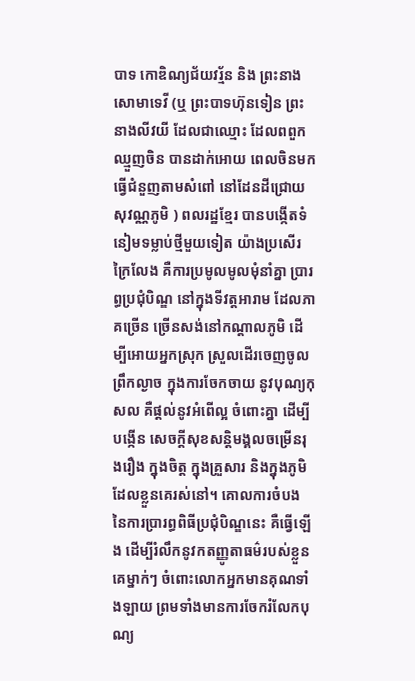បាទ កោឌិណ្យជ័យវរ្ម័ន និង ព្រះនាងសោមាទេវី (ឬ ព្រះបាទហ៊ុនទៀន ព្រះនាងលីវយី ដែលជាឈ្មោះ ដែលពពួកឈ្មួញចិន បានដាក់អោយ ពេលចិនមកធ្វើជំនួញតាមសំពៅ នៅដែនដីជ្រោយសុវណ្ណភូមិ ) ពលរដ្ឋខ្មែរ បានបង្កើតទំនៀមទម្លាប់ថ្មីមួយទៀត យ៉ាងប្រសើរក្រៃលែង គឺការប្រមូលមូលមុំនាំគ្នា ប្រារព្ធប្រជុំបិណ្ឌ នៅក្នុងទីវត្តអារាម ដែលភាគច្រើន ច្រើនសង់នៅកណ្តាលភូមិ ដើម្បីអោយអ្នកស្រុក ស្រួលដើរចេញចូលព្រឹកល្ងាច ក្នុងការចែកចាយ នូវបុណ្យកុសល គឺផ្តល់នូវអំពើល្អ ចំពោះគ្នា ដើម្បីបង្កើន សេចក្តីសុខសន្តិមង្គលចម្រើនរុងរឿង ក្នុងចិត្ត ក្នុងគ្រួសារ និងក្នុងភូមិ ដែលខ្លួនគេរស់នៅ។ គោលការចំបង នៃការប្រារព្ធពិធីប្រជុំបិណ្ឌនេះ គឺធ្វើឡើង ដើម្បីរំលឹកនូវកតញ្ញូតាធម៌របស់ខ្លួនគេម្នាក់ៗ ចំពោះលោកអ្នកមានគុណទាំងឡាយ ព្រមទាំងមានការចែករំលែកបុណ្យ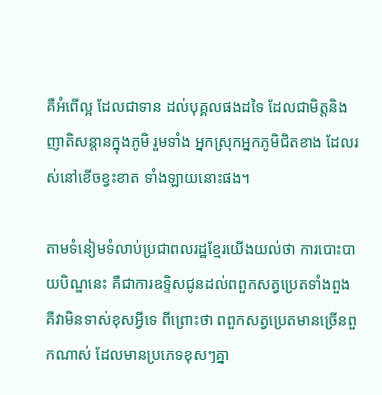គឺអំពើល្អ ដែលជាទាន ដល់បុគ្គលផងដទៃ ដែលជាមិត្តនិងញាតិសន្តានក្នុងភូមិ រួមទាំង អ្នកស្រុកអ្នកភូមិជិតខាង ដែលរស់នៅខើចខ្វះខាត ទាំងឡាយនោះផង។

តាមទំនៀមទំលាប់ប្រជាពលរដ្ឋខ្មែរយើងយល់ថា ការបោះបាយបិណ្ឌនេះ គឺជាការឧទ្ទិសជូនដល់ពពួកសត្វប្រេតទាំងពួង គឺវាមិនទាស់ខុសអ្វីទេ ពីព្រោះថា ពពួកសត្វប្រេតមានច្រើនពួកណាស់ ដែលមានប្រភេទខុសៗគ្នា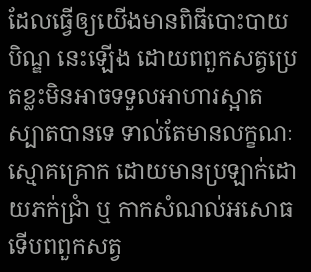ដែលធ្វើឲ្យយើងមានពិធីបោះបាយបិណ្ឌ នេះឡើង ដោយពពួកសត្វប្រេតខ្លះមិនអាចទទួលអាហារស្អាតស្បាតបានទេ ទាល់តែមានលក្ខណៈស្មោគគ្រោក ដោយមានប្រឡាក់ដោយភក់ជ្រាំ ឬ កាកសំណល់អសោធ ទើបពពួកសត្វ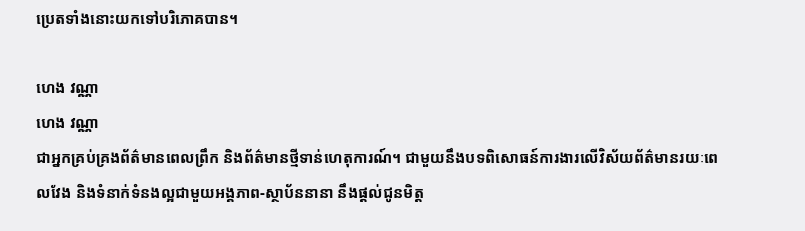ប្រេតទាំងនោះយកទៅបរិភោគបាន។

ហេង វណ្ណា
ហេង វណ្ណា
ជាអ្នកគ្រប់គ្រងព័ត៌មានពេលព្រឹក និងព័ត៌មានថ្មីទាន់ហេតុការណ៍។ ជាមួយនឹងបទពិសោធន៍ការងារលើវិស័យព័ត៌មានរយៈពេលវែង និងទំនាក់ទំនងល្អជាមួយអង្គភាព-ស្ថាប័ននានា នឹងផ្ដល់ជូនមិត្ត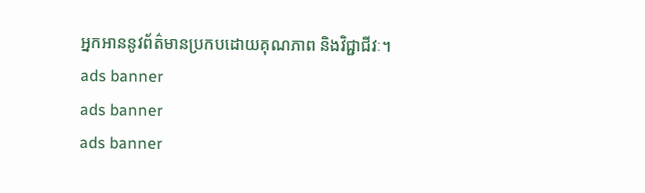អ្នកអាននូវព័ត៌មានប្រកបដោយគុណភាព និងវិជ្ជាជីវៈ។
ads banner
ads banner
ads banner